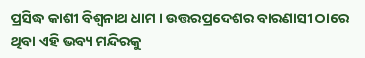ପ୍ରସିଦ୍ଧ କାଶୀ ବିଶ୍ୱନାଥ ଧାମ । ଉତ୍ତରପ୍ରଦେଶର ବାରଣାସୀ ଠାରେ ଥିବା ଏହି ଭବ୍ୟ ମନ୍ଦିରକୁ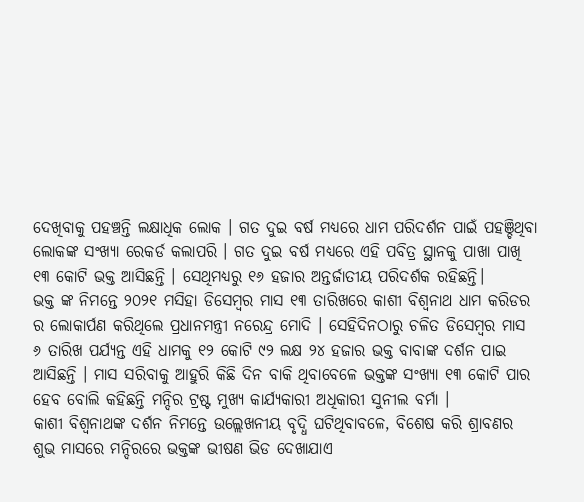ଦେଖିବାକୁ ପହଞ୍ଚନ୍ତି ଲକ୍ଷାଧିକ ଲୋକ । ଗତ ଦୁଇ ବର୍ଷ ମଧ୍ୟରେ ଧାମ ପରିଦର୍ଶନ ପାଇଁ ପହଞ୍ଚିଥିବା ଲୋକଙ୍କ ସଂଖ୍ଯା ରେକର୍ଡ କଲାପରି । ଗତ ଦୁଇ ବର୍ଷ ମଧ୍ୟରେ ଏହି ପବିତ୍ର ସ୍ଥାନକୁ ପାଖା ପାଖି ୧୩ କୋଟି ଭକ୍ତ ଆସିଛନ୍ତି । ସେଥିମଧ୍ୟରୁ ୧୬ ହଜାର ଅନ୍ତର୍ଜାତୀୟ ପରିଦର୍ଶକ ରହିଛନ୍ତି।
ଭକ୍ତ ଙ୍କ ନିମନ୍ତେ ୨୦୨୧ ମସିହା ଡିସେମ୍ବର ମାସ ୧୩ ତାରିଖରେ କାଶୀ ବିଶ୍ୱନାଥ ଧାମ କରିଡର ର ଲୋକାର୍ପଣ କରିଥିଲେ ପ୍ରଧାନମନ୍ତ୍ରୀ ନରେନ୍ଦ୍ର ମୋଦି । ସେହିଦିନଠାରୁ ଚଳିତ ଡିସେମ୍ବର ମାସ ୬ ତାରିଖ ପର୍ଯ୍ୟନ୍ତ ଏହି ଧାମକୁ ୧୨ କୋଟି ୯୨ ଲକ୍ଷ ୨୪ ହଜାର ଭକ୍ତ ବାବାଙ୍କ ଦର୍ଶନ ପାଇ ଆସିଛନ୍ତି । ମାସ ସରିବାକୁ ଆହୁରି କିଛି ଦିନ ବାକି ଥିବାବେଳେ ଭକ୍ତଙ୍କ ସଂଖ୍ୟା ୧୩ କୋଟି ପାର ହେବ ବୋଲି କହିଛନ୍ତି ମନ୍ଦିର ଟ୍ରଷ୍ଟ ମୁଖ୍ୟ କାର୍ଯ୍ୟକାରୀ ଅଧିକାରୀ ସୁନୀଲ ବର୍ମା ।
କାଶୀ ବିଶ୍ବନାଥଙ୍କ ଦର୍ଶନ ନିମନ୍ତେ ଉଲ୍ଲେଖନୀୟ ବୃଦ୍ଧି ଘଟିଥିବାବଳେ, ବିଶେଷ କରି ଶ୍ରାବଣର ଶୁଭ ମାସରେ ମନ୍ଦିରରେ ଭକ୍ତଙ୍କ ଭୀଷଣ ଭିଡ ଦେଖାଯାଏ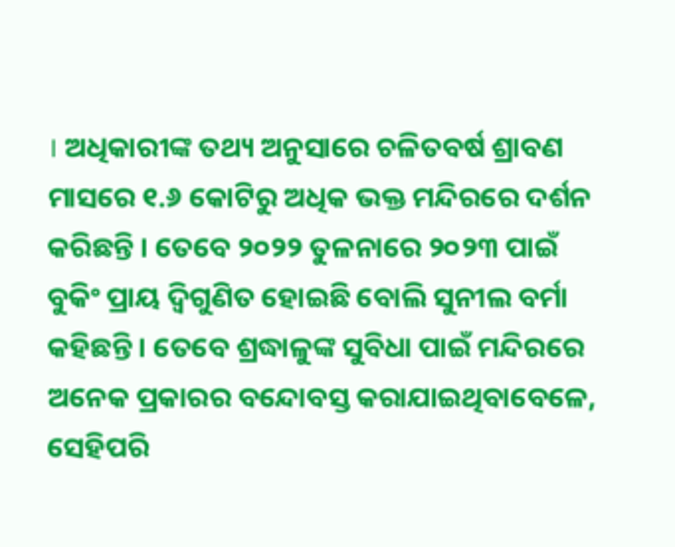। ଅଧିକାରୀଙ୍କ ତଥ୍ୟ ଅନୁସାରେ ଚଳିତବର୍ଷ ଶ୍ରାବଣ ମାସରେ ୧.୬ କୋଟିରୁ ଅଧିକ ଭକ୍ତ ମନ୍ଦିରରେ ଦର୍ଶନ କରିଛନ୍ତି । ତେବେ ୨୦୨୨ ତୁଳନାରେ ୨୦୨୩ ପାଇଁ ବୁକିଂ ପ୍ରାୟ ଦ୍ୱିଗୁଣିତ ହୋଇଛି ବୋଲି ସୁନୀଲ ବର୍ମା କହିଛନ୍ତି । ତେବେ ଶ୍ରଦ୍ଧାଳୁଙ୍କ ସୁବିଧା ପାଇଁ ମନ୍ଦିରରେ ଅନେକ ପ୍ରକାରର ବନ୍ଦୋବସ୍ତ କରାଯାଇଥିବାବେଳେ, ସେହିପରି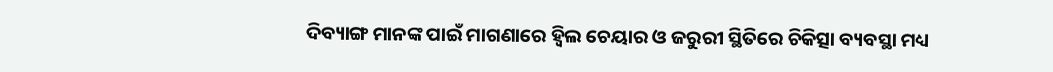ଦିବ୍ୟାଙ୍ଗ ମାନଙ୍କ ପାଇଁ ମାଗଣାରେ ହ୍ୱିଲ ଚେୟାର ଓ ଜରୁରୀ ସ୍ଥିତିରେ ଚିକିତ୍ସା ବ୍ୟବସ୍ଥା ମଧ୍ୟ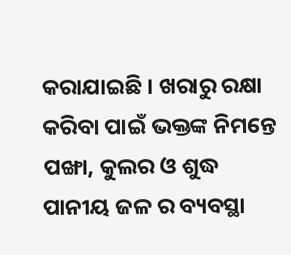କରାଯାଇଛି । ଖରାରୁ ରକ୍ଷା କରିବା ପାଇଁ ଭକ୍ତଙ୍କ ନିମନ୍ତେ ପଙ୍ଖା, କୁଲର ଓ ଶୁଦ୍ଧ ପାନୀୟ ଜଳ ର ବ୍ୟବସ୍ଥା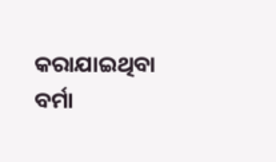କରାଯାଇଥିବା ବର୍ମା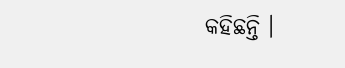କହିଛନ୍ତି ।